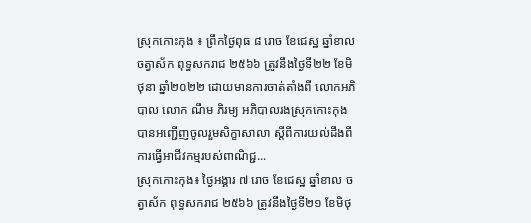ស្រុកកោះកុង ៖ ព្រឹកថ្ងៃពុធ ៨ រោច ខែជេស្ឋ ឆ្នាំខាលចត្វាស័ក ពុទ្ធសករាជ ២៥៦៦ ត្រូវនឹងថ្ងៃទី២២ ខែមិថុនា ឆ្នាំ២០២២ ដោយមានការចាត់តាំងពី លោកអភិបាល លោក ណឹម ភិរម្យ អភិបាលរងស្រុកកោះកុង បានអញ្ជើញចូលរួមសិក្ខាសាលា ស្ដីពីការយល់ដឹងពីការធ្វើអាជីវកម្មរបស់ពាណិជ្ជ...
ស្រុកកោះកុង៖ ថ្ងៃអង្គារ ៧ រោច ខែជេស្ឋ ឆ្នាំខាល ចត្វាស័ក ពុទ្ធសករាជ ២៥៦៦ ត្រូវនឹងថ្ងៃទី២១ ខែមិថុ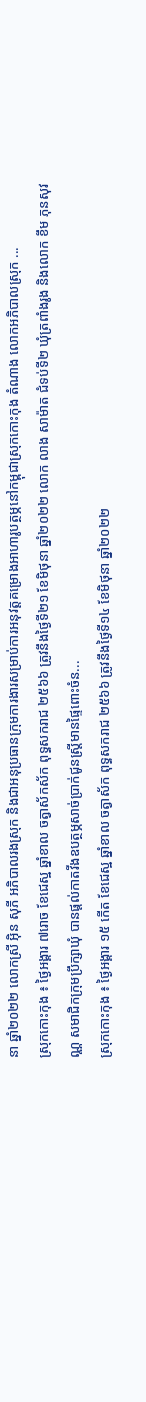នា ឆ្នាំ២០២២ លោកស្រី អ៊ិន សុភី អភិបាលរងស្រុក និងជាអនុប្រធានក្រុមការងារសម្រាប់ការអនុវត្តគម្រោងអាហារូបត្ថម្ភនៅកម្ពុជាស្រុកកោះកុង តំណាង លោកអភិបាលស្រុក ...
ស្រុកកោះកុង ៖ ថ្ងៃអង្គារ ៧រោច ខែជេស្ឋ ឆ្នាំខាល ចត្វាស័កស័ក ពុទ្ធសករាជ ២៥៦៦ ត្រូវនឹងថ្ងៃទី២១ ខែមិថុនា ឆ្នាំ២០២២ លោក លាង សាម៉ាត ជំទប់ទី២ ឃុំត្រពាំងរូង និងលោក ខឹម ភុនសុវណ្ណ សមាជិកក្រុមប្រឹក្សាឃុំ បានផ្តល់កាតវីងឧបត្ថម្ភសាច់ប្រាក់ជូនស្រ្តីមានផ្ទៃពោះចំន...
ស្រុកកោះកុង ៖ ថ្ងៃអង្គារ ១៥ កើត ខែជេស្ឋ ឆ្នាំខាល ចត្វាស័ក ពុទ្ធសករាជ ២៥៦៦ ត្រូវនឹងថ្ងៃទី១៤ ខែមិថុនា ឆ្នាំ២០២២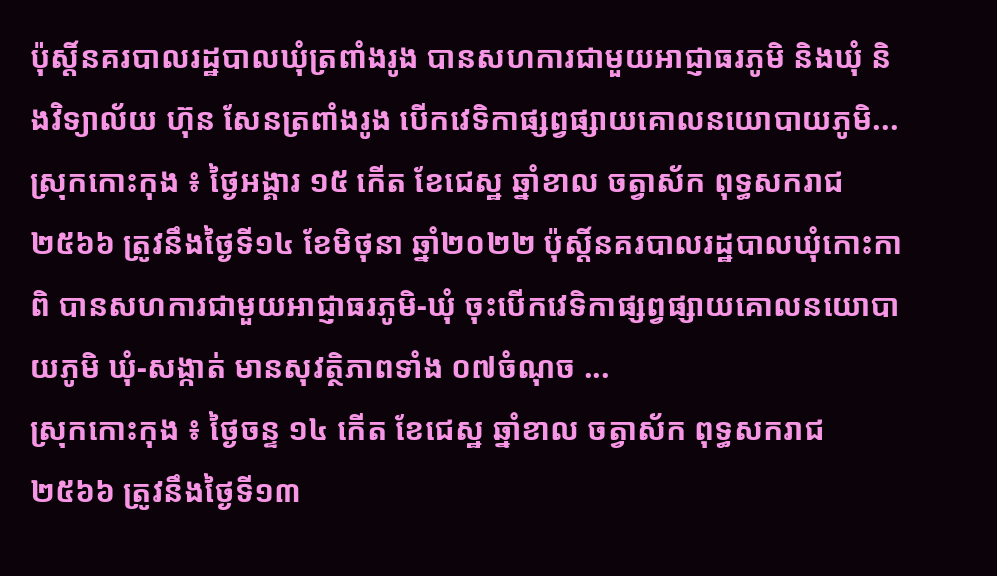ប៉ុស្តិ៍នគរបាលរដ្ឋបាលឃុំត្រពាំងរូង បានសហការជាមួយអាជ្ញាធរភូមិ និងឃុំ និងវិទ្យាល័យ ហ៊ុន សែនត្រពាំងរូង បើកវេទិកាផ្សព្វផ្សាយគោលនយោបាយភូមិ...
ស្រុកកោះកុង ៖ ថ្ងៃអង្គារ ១៥ កើត ខែជេស្ឋ ឆ្នាំខាល ចត្វាស័ក ពុទ្ធសករាជ ២៥៦៦ ត្រូវនឹងថ្ងៃទី១៤ ខែមិថុនា ឆ្នាំ២០២២ ប៉ុស្តិ៍នគរបាលរដ្ឋបាលឃុំកោះកាពិ បានសហការជាមួយអាជ្ញាធរភូមិ-ឃុំ ចុះបើកវេទិកាផ្សព្វផ្សាយគោលនយោបាយភូមិ ឃុំ-សង្កាត់ មានសុវត្ថិភាពទាំង ០៧ចំណុច ...
ស្រុកកោះកុង ៖ ថ្ងៃចន្ទ ១៤ កើត ខែជេស្ឋ ឆ្នាំខាល ចត្វាស័ក ពុទ្ធសករាជ ២៥៦៦ ត្រូវនឹងថ្ងៃទី១៣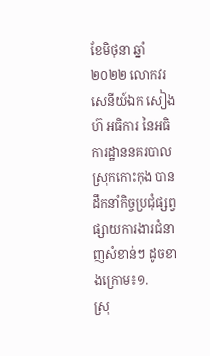ខែមិថុនា ឆ្នាំ២០២២ លោកវរសេនីយ៍ឯក សៀង ហ៊ អធិការ នៃអធិការដ្ឋាននគរបាលស្រុកកោះកុង បានដឹកនាំកិច្ចប្រជុំផ្សព្វផ្សាយការងារជំនាញសំខាន់ៗ ដូចខាងក្រោម៖១.
ស្រុ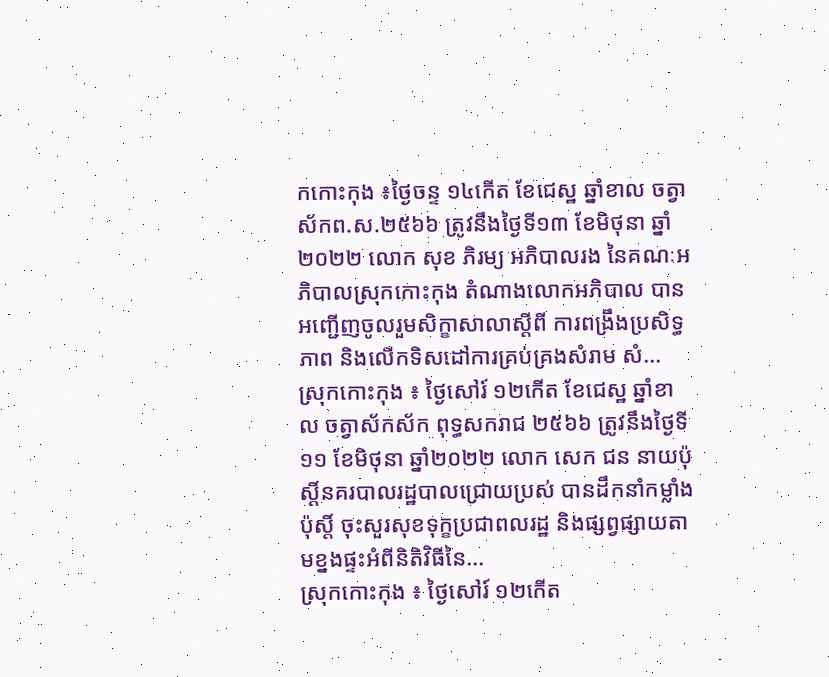កកោះកុង ៖ថ្ងៃចន្ទ ១៤កើត ខែជេស្ឋ ឆ្នាំខាល ចត្វាស័កព.ស.២៥៦៦ ត្រូវនឹងថ្ងៃទី១៣ ខែមិថុនា ឆ្នាំ២០២២ លោក សុខ ភិរម្យ អភិបាលរង នៃគណៈអភិបាលស្រុកកោះកុង តំណាងលោកអភិបាល បានអញ្ជើញចូលរួមសិក្ខាសាលាស្ដីពី ការពង្រឹងប្រសិទ្ធភាព និងលើកទិសដៅការគ្រប់គ្រងសំរាម សំ...
ស្រុកកោះកុង ៖ ថ្ងៃសៅរ៍ ១២កើត ខែជេស្ឋ ឆ្នាំខាល ចត្វាស័កស័ក ពុទ្ធសករាជ ២៥៦៦ ត្រូវនឹងថ្ងៃទី១១ ខែមិថុនា ឆ្នាំ២០២២ លោក សេក ជន នាយប៉ុស្តិ៍នគរបាលរដ្ឋបាលជ្រោយប្រស់ បានដឹកនាំកម្លាំងប៉ុស្តិ៍ ចុះសួរសុខទុក្ខប្រជាពលរដ្ឋ និងផ្សព្វផ្សាយតាមខ្នងផ្ទះអំពីនិតិវិធីនៃ...
ស្រុកកោះកុង ៖ ថ្ងៃសៅរ៍ ១២កើត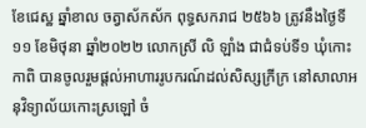ខែជេស្ឋ ឆ្នាំខាល ចត្វាស័កស័ក ពុទ្ធសករាជ ២៥៦៦ ត្រូវនឹងថ្ងៃទី១១ ខែមិថុនា ឆ្នាំ២០២២ លោកស្រី លិ ឡាំង ជាជំទប់ទី១ ឃុំកោះកាពិ បានចូលរួមផ្ដល់អាហាររូបករណ៍ដល់សិស្សក្រីក្រ នៅសាលាអនុវិទ្យាល័យកោះស្រឡៅ ចំ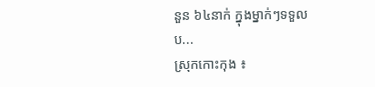នួន ៦៤នាក់ ក្នុងម្នាក់ៗទទួលប...
ស្រុកកោះកុង ៖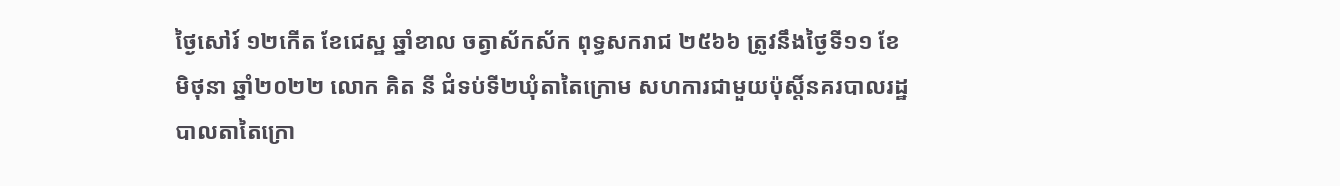ថ្ងៃសៅរ៍ ១២កើត ខែជេស្ឋ ឆ្នាំខាល ចត្វាស័កស័ក ពុទ្ធសករាជ ២៥៦៦ ត្រូវនឹងថ្ងៃទី១១ ខែមិថុនា ឆ្នាំ២០២២ លោក គិត នី ជំទប់ទី២ឃុំតាតៃក្រោម សហការជាមួយប៉ុស្តិ៍នគរបាលរដ្ឋបាលតាតៃក្រោ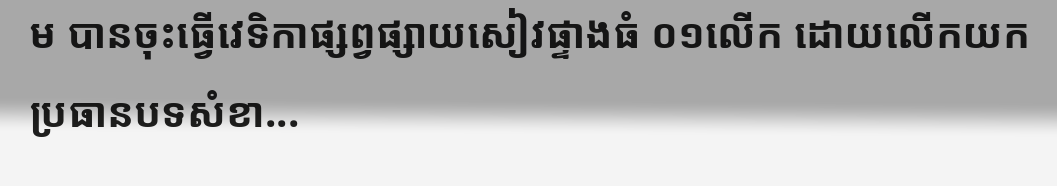ម បានចុះធ្វើវេទិកាផ្សព្វផ្សាយសៀវផ្ទាងធំ ០១លើក ដោយលើកយកប្រធានបទសំខា...